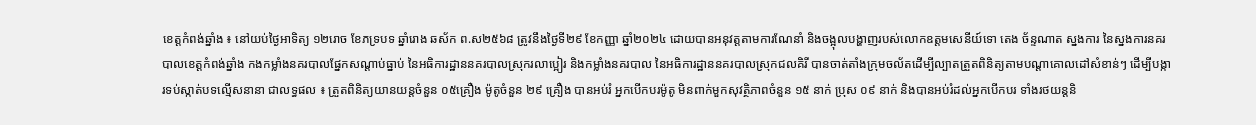ខេត្តកំពង់ឆ្នាំង ៖ នៅយប់ថ្ងៃអាទិត្យ ១២រោច ខែភទ្របទ ឆ្នាំរោង ឆស័ក ព.ស២៥៦៨ ត្រូវនឹងថ្ងៃទី២៩ ខែកញ្ញា ឆ្នាំ២០២៤ ដោយបានអនុវត្តតាមការណែនាំ និងចង្អុលបង្ហាញរបស់លោកឧត្តមសេនីយ៍ទោ តេង ច័ន្ទណាត ស្នងការ នៃស្នងការនគរបាលខេត្តកំពង់ឆ្នាំង កងកម្លាំងនគរបាលផ្នែកសណ្តាប់ធ្នាប់ នៃអធិការដ្ឋាននគរបាលស្រុករលាប្អៀរ និងកម្លាំងនគរបាល នៃអធិការដ្ឋាននគរបាលស្រុកជលគិរី បានចាត់តាំងក្រុមចល័តដើម្បីល្បាតត្រួតពិនិត្យតាមបណ្ដាគោលដៅសំខាន់ៗ ដើម្បីបង្ការទប់ស្កាត់បទល្មើសនានា ជាលទ្ធផល ៖ ត្រួតពិនិត្យយានយន្តចំនួន ០៥គ្រឿង ម៉ូតូចំនួន ២៩ គ្រឿង បានអប់រំ អ្នកបើកបរម៉ូតូ មិនពាក់មួកសុវត្ថិភាពចំនួន ១៥ នាក់ ប្រុស ០៩ នាក់ និងបានអប់រំដល់អ្នកបើកបរ ទាំងរថយន្តនិ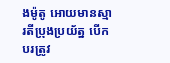ងម៉ូតូ អោយមានស្មារតីប្រុងប្រយ័ត្ន បើកបរត្រូវ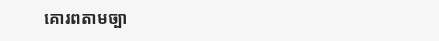គោរពតាមច្បា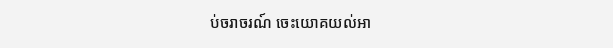ប់ចរាចរណ៍ ចេះយោគយល់អា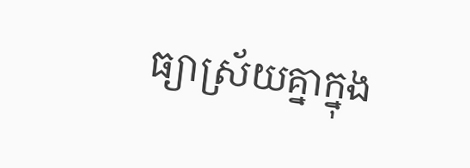ធ្យាស្រ័យគ្នាក្នុង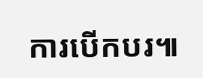ការបើកបរ៕